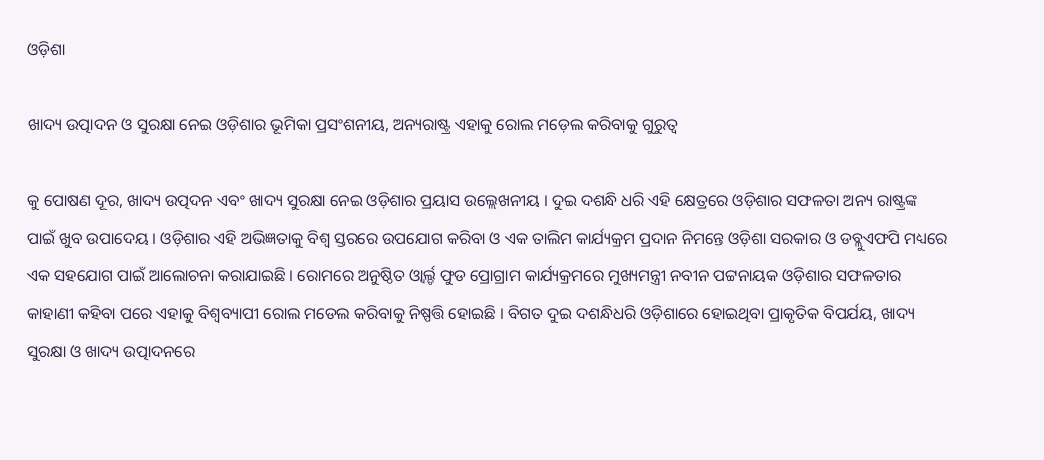ଓଡ଼ିଶା

ଖାଦ୍ୟ ଉତ୍ପାଦନ ଓ ସୁରକ୍ଷା ନେଇ ଓଡ଼ିଶାର ଭୂମିକା ପ୍ରସଂଶନୀୟ, ଅନ୍ୟରାଷ୍ଟ୍ର ଏହାକୁ ରୋଲ ମଡ଼େଲ କରିବାକୁ ଗୁରୁତ୍ୱ

କୁ ପୋଷଣ ଦୂର, ଖାଦ୍ୟ ଉତ୍ପଦନ ଏବଂ ଖାଦ୍ୟ ସୁରକ୍ଷା ନେଇ ଓଡ଼ିଶାର ପ୍ରୟାସ ଉଲ୍ଲେଖନୀୟ । ଦୁଇ ଦଶନ୍ଧି ଧରି ଏହି କ୍ଷେତ୍ରରେ ଓଡ଼ିଶାର ସଫଳତା ଅନ୍ୟ ରାଷ୍ଟ୍ରଙ୍କ ପାଇଁ ଖୁବ ଉପାଦେୟ । ଓଡ଼ିଶାର ଏହି ଅଭିଜ୍ଞତାକୁ ବିଶ୍ବ ସ୍ତରରେ ଉପଯୋଗ କରିବା ଓ ଏକ ତାଲିମ କାର୍ଯ୍ୟକ୍ରମ ପ୍ରଦାନ ନିମନ୍ତେ ଓଡ଼ିଶା ସରକାର ଓ ଡବ୍ଲୁଏଫପି ମଧ୍ୟରେ ଏକ ସହଯୋଗ ପାଇଁ ଆଲୋଚନା କରାଯାଇଛି । ରୋମରେ ଅନୁଷ୍ଠିତ ଓ୍ବାର୍ଲ୍ଡ ଫୁଡ ପ୍ରୋଗ୍ରାମ କାର୍ଯ୍ୟକ୍ରମରେ ମୁଖ୍ୟମନ୍ତ୍ରୀ ନବୀନ ପଟ୍ଟନାୟକ ଓଡ଼ିଶାର ସଫଳତାର କାହାଣୀ କହିବା ପରେ ଏହାକୁ ବିଶ୍ୱବ୍ୟାପୀ ରୋଲ ମଡେଲ କରିବାକୁ ନିଷ୍ପତ୍ତି ହୋଇଛି । ବିଗତ ଦୁଇ ଦଶନ୍ଧିଧରି ଓଡ଼ିଶାରେ ହୋଇଥିବା ପ୍ରାକୃତିକ ବିପର୍ଯୟ, ଖାଦ୍ୟ ସୁରକ୍ଷା ଓ ଖାଦ୍ୟ ଉତ୍ପାଦନରେ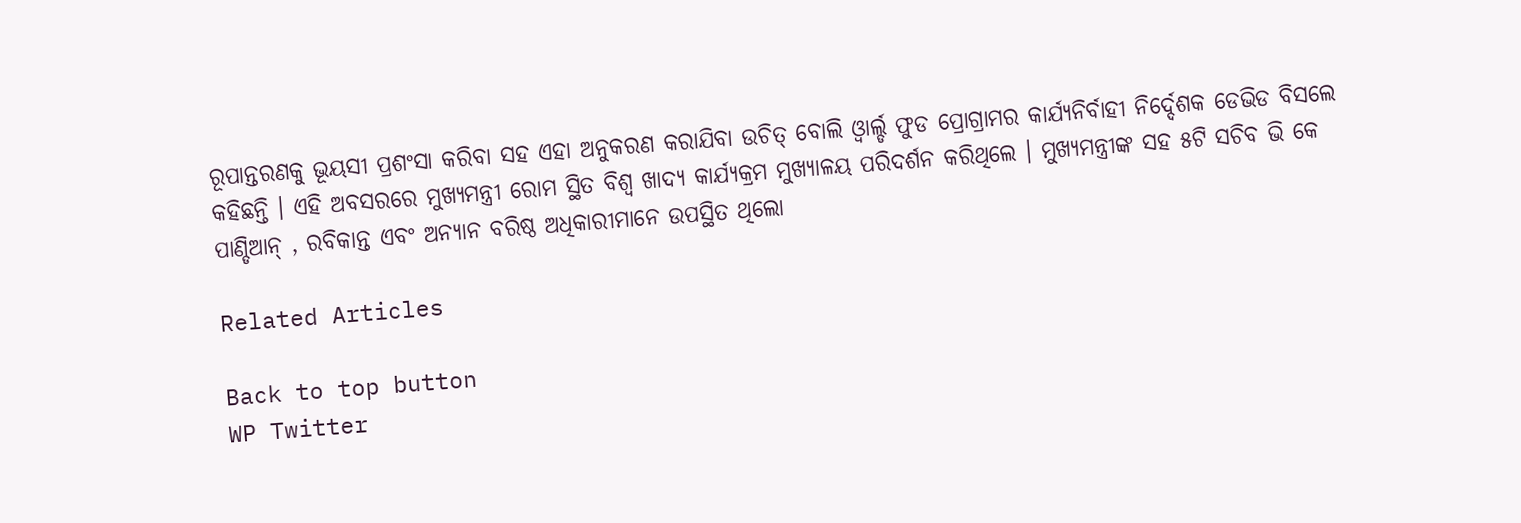ରୂପାନ୍ତରଣକୁ ଭୂୟସୀ ପ୍ରଶଂସା କରିବା ସହ ଏହା ଅନୁକରଣ କରାଯିବା ଉଚିତ୍ ବୋଲି ଓ୍ବାର୍ଲ୍ଡ ଫୁଡ ପ୍ରୋଗ୍ରାମର କାର୍ଯ୍ୟନିର୍ବାହୀ ନିର୍ଦ୍ଦେଶକ ଡେଭିଡ ବିସଲେ କହିଛନ୍ତି । ଏହି ଅବସରରେ ମୁଖ୍ୟମନ୍ତ୍ରୀ ରୋମ ସ୍ଥିତ ବିଶ୍ବ ଖାଦ୍ୟ କାର୍ଯ୍ୟକ୍ରମ ମୁଖ୍ୟାଳୟ ପରିଦର୍ଶନ କରିଥିଲେ । ମୁଖ୍ୟମନ୍ତ୍ରୀଙ୍କ ସହ ୫ଟି ସଚିବ ଭି କେ ପାଣ୍ଡିଆନ୍ , ରବିକାନ୍ତ ଏବଂ ଅନ୍ୟାନ ବରିଷ୍ଠ ଅଧିକାରୀମାନେ ଉପସ୍ଥିତ ଥିଲୋ

Related Articles

Back to top button
WP Twitter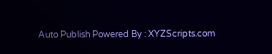Auto Publish Powered By : XYZScripts.com